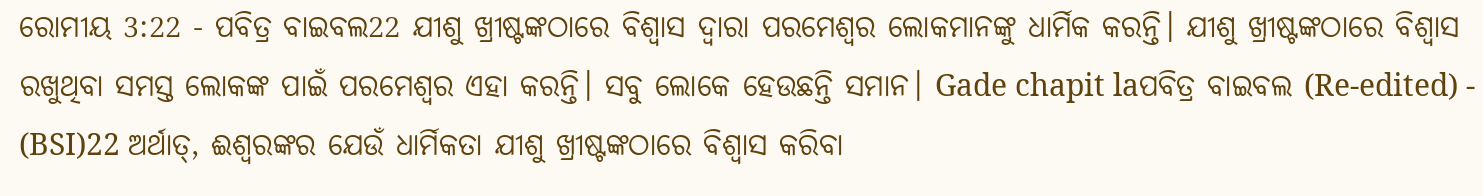ରୋମୀୟ 3:22 - ପବିତ୍ର ବାଇବଲ22 ଯୀଶୁ ଖ୍ରୀଷ୍ଟଙ୍କଠାରେ ବିଶ୍ୱାସ ଦ୍ୱାରା ପରମେଶ୍ୱର ଲୋକମାନଙ୍କୁ ଧାର୍ମିକ କରନ୍ତି। ଯୀଶୁ ଖ୍ରୀଷ୍ଟଙ୍କଠାରେ ବିଶ୍ୱାସ ରଖୁଥିବା ସମସ୍ତ ଲୋକଙ୍କ ପାଇଁ ପରମେଶ୍ୱର ଏହା କରନ୍ତି। ସବୁ ଲୋକେ ହେଉଛନ୍ତି ସମାନ। Gade chapit laପବିତ୍ର ବାଇବଲ (Re-edited) - (BSI)22 ଅର୍ଥାତ୍, ଈଶ୍ଵରଙ୍କର ଯେଉଁ ଧାର୍ମିକତା ଯୀଶୁ ଖ୍ରୀଷ୍ଟଙ୍କଠାରେ ବିଶ୍ଵାସ କରିବା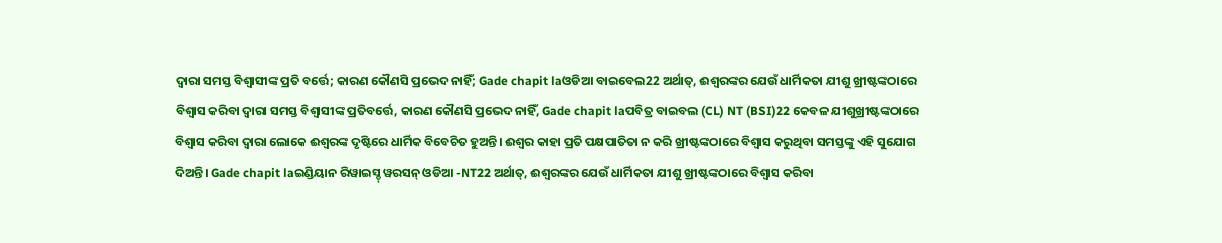ଦ୍ଵାରା ସମସ୍ତ ବିଶ୍ଵାସୀଙ୍କ ପ୍ରତି ବର୍ତ୍ତେ; କାରଣ କୌଣସି ପ୍ରଭେଦ ନାହିଁ; Gade chapit laଓଡିଆ ବାଇବେଲ22 ଅର୍ଥାତ୍, ଈଶ୍ୱରଙ୍କର ଯେଉଁ ଧାର୍ମିକତା ଯୀଶୁ ଖ୍ରୀଷ୍ଟଙ୍କଠାରେ ବିଶ୍ୱାସ କରିବା ଦ୍ୱାରା ସମସ୍ତ ବିଶ୍ୱାସୀଙ୍କ ପ୍ରତିବର୍ତ୍ତେ, କାରଣ କୌଣସି ପ୍ରଭେଦ ନାହିଁ, Gade chapit laପବିତ୍ର ବାଇବଲ (CL) NT (BSI)22 କେବଳ ଯୀଶୁଖ୍ରୀଷ୍ଟଙ୍କଠାରେ ବିଶ୍ୱାସ କରିବା ଦ୍ୱାରା ଲୋକେ ଈଶ୍ୱରଙ୍କ ଦୃଷ୍ଟିରେ ଧାର୍ମିକ ବିବେଚିତ ହୁଅନ୍ତି। ଈଶ୍ୱର କାହା ପ୍ରତି ପକ୍ଷପାତିତା ନ କରି ଖ୍ରୀଷ୍ଟଙ୍କଠାରେ ବିଶ୍ୱାସ କରୁଥିବା ସମସ୍ତଙ୍କୁ ଏହି ସୁଯୋଗ ଦିଅନ୍ତି। Gade chapit laଇଣ୍ଡିୟାନ ରିୱାଇସ୍ଡ୍ ୱରସନ୍ ଓଡିଆ -NT22 ଅର୍ଥାତ୍, ଈଶ୍ବରଙ୍କର ଯେଉଁ ଧାର୍ମିକତା ଯୀଶୁ ଖ୍ରୀଷ୍ଟଙ୍କଠାରେ ବିଶ୍ୱାସ କରିବା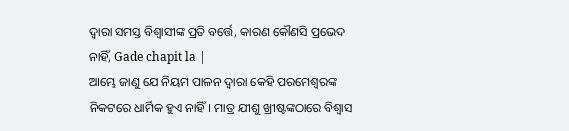ଦ୍ୱାରା ସମସ୍ତ ବିଶ୍ୱାସୀଙ୍କ ପ୍ରତି ବର୍ତ୍ତେ, କାରଣ କୌଣସି ପ୍ରଭେଦ ନାହିଁ, Gade chapit la |
ଆମ୍ଭେ ଜାଣୁ ଯେ ନିୟମ ପାଳନ ଦ୍ୱାରା କେହି ପରମେଶ୍ୱରଙ୍କ ନିକଟରେ ଧାର୍ମିକ ହୁଏ ନାହିଁ। ମାତ୍ର ଯୀଶୁ ଖ୍ରୀଷ୍ଟଙ୍କଠାରେ ବିଶ୍ୱାସ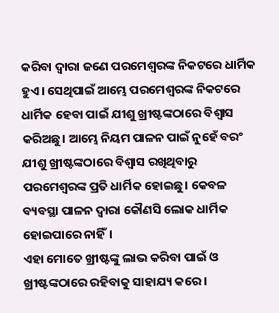କରିବା ଦ୍ୱାରା ଜଣେ ପରମେଶ୍ୱରଙ୍କ ନିକଟରେ ଧାର୍ମିକ ହୁଏ। ସେଥିପାଇଁ ଆମ୍ଭେ ପରମେଶ୍ୱରଙ୍କ ନିକଟରେ ଧାର୍ମିକ ହେବା ପାଇଁ ଯୀଶୁ ଖ୍ରୀଷ୍ଟଙ୍କଠାରେ ବିଶ୍ୱାସ କରିଅଛୁ। ଆମ୍ଭେ ନିୟମ ପାଳନ ପାଇଁ ନୁହେଁ ବରଂ ଯୀଶୁ ଖ୍ରୀଷ୍ଟଙ୍କଠାରେ ବିଶ୍ୱାସ ରଖିଥିବାରୁ ପରମେଶ୍ୱରଙ୍କ ପ୍ରତି ଧାର୍ମିକ ହୋଇଛୁ। କେବଳ ବ୍ୟବସ୍ଥା ପାଳନ ଦ୍ୱାରା କୌଣସି ଲୋକ ଧାର୍ମିକ ହୋଇପାରେ ନାହିଁ।
ଏହା ମୋତେ ଖ୍ରୀଷ୍ଟଙ୍କୁ ଲାଭ କରିବା ପାଇଁ ଓ ଖ୍ରୀଷ୍ଟଙ୍କଠାରେ ରହିବାକୁ ସାହାଯ୍ୟ କରେ।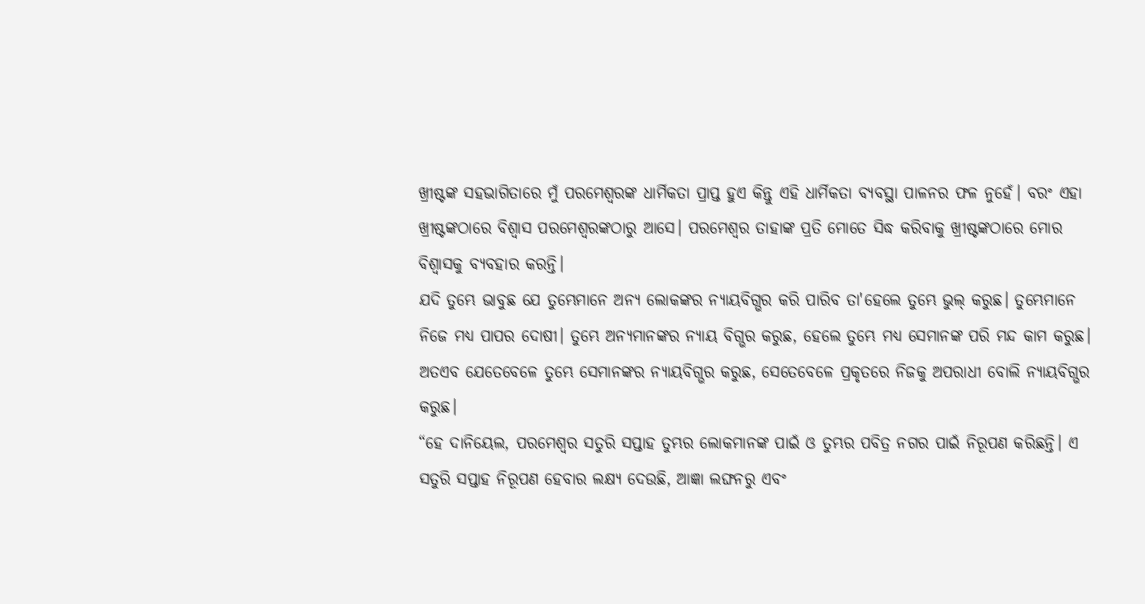ଖ୍ରୀଷ୍ଟଙ୍କ ସହଭାଗିତାରେ ମୁଁ ପରମେଶ୍ୱରଙ୍କ ଧାର୍ମିକତା ପ୍ରାପ୍ତ ହୁଏ କିନ୍ତୁ ଏହି ଧାର୍ମିକତା ବ୍ୟବସ୍ଥା ପାଳନର ଫଳ ନୁହେଁ। ବରଂ ଏହା ଖ୍ରୀଷ୍ଟଙ୍କଠାରେ ବିଶ୍ୱାସ ପରମେଶ୍ୱରଙ୍କଠାରୁ ଆସେ। ପରମେଶ୍ୱର ତାହାଙ୍କ ପ୍ରତି ମୋତେ ସିଦ୍ଧ କରିବାକୁ ଖ୍ରୀଷ୍ଟଙ୍କଠାରେ ମୋର ବିଶ୍ୱାସକୁ ବ୍ୟବହାର କରନ୍ତି।
ଯଦି ତୁମ୍ଭେ ଭାବୁଛ ଯେ ତୁମ୍ଭେମାନେ ଅନ୍ୟ ଲୋକଙ୍କର ନ୍ୟାୟବିଗ୍ଭର କରି ପାରିବ ତା'ହେଲେ ତୁମ୍ଭେ ଭୁଲ୍ କରୁଛ। ତୁମ୍ଭେମାନେ ନିଜେ ମଧ୍ୟ ପାପର ଦୋଷୀ। ତୁମ୍ଭେ ଅନ୍ୟମାନଙ୍କର ନ୍ୟାୟ ବିଗ୍ଭର କରୁଛ, ହେଲେ ତୁମ୍ଭେ ମଧ୍ୟ ସେମାନଙ୍କ ପରି ମନ୍ଦ କାମ କରୁଛ। ଅତଏବ ଯେତେବେଳେ ତୁମ୍ଭେ ସେମାନଙ୍କର ନ୍ୟାୟବିଗ୍ଭର କରୁଛ, ସେତେବେଳେ ପ୍ରକୃତରେ ନିଜକୁ ଅପରାଧୀ ବୋଲି ନ୍ୟାୟବିଗ୍ଭର କରୁଛ।
“ହେ ଦାନିୟେଲ, ପରମେଶ୍ୱର ସତୁରି ସପ୍ତାହ ତୁମ୍ଭର ଲୋକମାନଙ୍କ ପାଇଁ ଓ ତୁମ୍ଭର ପବିତ୍ର ନଗର ପାଇଁ ନିରୂପଣ କରିଛନ୍ତି। ଏ ସତୁରି ସପ୍ତାହ ନିରୂପଣ ହେବାର ଲକ୍ଷ୍ୟ ଦେଉଛି, ଆଜ୍ଞା ଲଙ୍ଘନରୁ ଏବଂ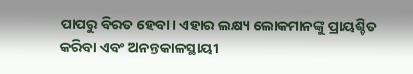ପାପରୁ ବିରତ ହେବା। ଏହାର ଲକ୍ଷ୍ୟ ଲୋକମାନଙ୍କୁ ପ୍ରାୟଶ୍ଚିତ କରିବା ଏବଂ ଅନନ୍ତକାଳସ୍ଥାୟୀ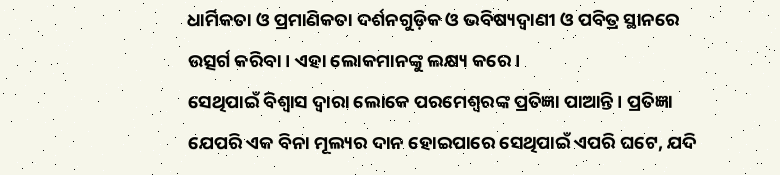ଧାର୍ମିକତା ଓ ପ୍ରମାଣିକତା ଦର୍ଶନଗୁଡ଼ିକ ଓ ଭବିଷ୍ୟଦ୍ବାଣୀ ଓ ପବିତ୍ର ସ୍ଥାନରେ ଉତ୍ସର୍ଗ କରିବା। ଏହା ଲୋକମାନଙ୍କୁ ଲକ୍ଷ୍ୟ କରେ।
ସେଥିପାଇଁ ବିଶ୍ୱାସ ଦ୍ୱାରା ଲୋକେ ପରମେଶ୍ୱରଙ୍କ ପ୍ରତିଜ୍ଞା ପାଆନ୍ତି। ପ୍ରତିଜ୍ଞା ଯେପରି ଏକ ବିନା ମୂଲ୍ୟର ଦାନ ହୋଇପାରେ ସେଥିପାଇଁ ଏପରି ଘଟେ, ଯଦି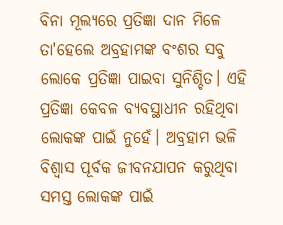ବିନା ମୂଲ୍ୟରେ ପ୍ରତିଜ୍ଞା ଦାନ ମିଳେ ତା'ହେଲେ ଅବ୍ରହାମଙ୍କ ବଂଶର ସବୁ ଲୋକେ ପ୍ରତିଜ୍ଞା ପାଇବା ସୁନିଶ୍ଚିତ। ଏହି ପ୍ରତିଜ୍ଞା କେବଳ ବ୍ୟବସ୍ଥାଧୀନ ରହିଥିବା ଲୋକଙ୍କ ପାଇଁ ନୁହେଁ। ଅବ୍ରହାମ ଭଳି ବିଶ୍ୱାସ ପୂର୍ବକ ଜୀବନଯାପନ କରୁଥିବା ସମସ୍ତ ଲୋକଙ୍କ ପାଇଁ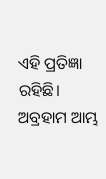ଏହି ପ୍ରତିଜ୍ଞା ରହିଛି। ଅବ୍ରହାମ ଆମ୍ଭ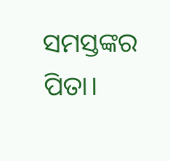ସମସ୍ତଙ୍କର ପିତା।